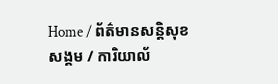Home / ព័ត៌មានសន្តិសុខសង្គម / ការិយាល័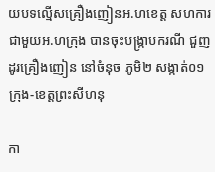យបទល្មើសគ្រឿងញៀនអ.ហខេត្ត សហការជាមួយអ.ហក្រុង បានចុះបង្រ្កាបករណី ជួញដូរគ្រឿងញៀន នៅចំនុច ភូមិ២ សង្កាត់០១ ក្រុង-ខេត្តព្រះសីហនុ

កា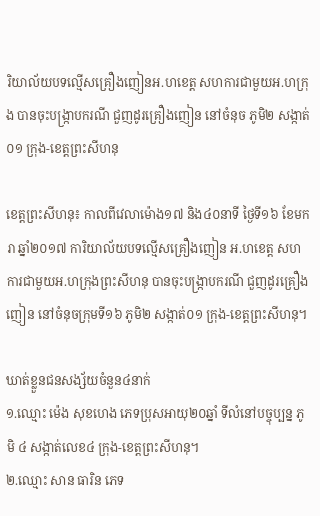រិយាល័យបទល្មើសគ្រឿងញៀនអ.ហខេត្ត សហការជាមួយអ.ហក្រុង បានចុះបង្រ្កាបករណី ជួញដូរគ្រឿងញៀន នៅចំនុច ភូមិ២ សង្កាត់០១ ក្រុង-ខេត្តព្រះសីហនុ

ខេត្តព្រះសីហនុ៖ កាលពីវេលាម៉ោង១៧ និង៤០នាទី ថ្ងៃទី១៦ ខែមករា ឆ្នាំ២០១៧ ការិយាល័យបទល្មើសគ្រឿងញៀន អ.ហខេត្ត សហការជាមួយអ.ហក្រុងព្រះសីហនុ បានចុះបង្រ្កាបករណី ជួញដូរគ្រឿងញៀន នៅចំនុចក្រុមទី១៦ ភូមិ២ សង្កាត់០១ ក្រុង-ខេត្តព្រះសីហនុ។

ឃាត់ខ្លួនជនសង្ស័យចំនួន៤នាក់
១.ឈ្មោះ ម៉េង សុខហេង ភេទប្រុសអាយុ២០ឆ្នាំ ទីលំនៅបច្ចុប្បន្ន ភូមិ ៤ សង្កាត់លេខ៤ ក្រុង-ខេត្តព្រះសីហនុ។
២.ឈ្មោះ សាន ធារិន ភេទ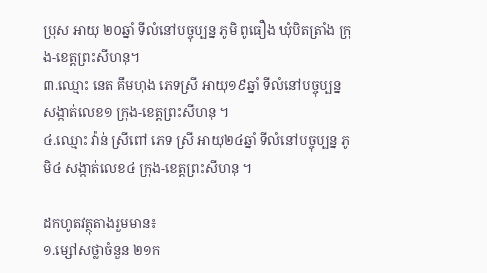ប្រុស អាយុ ២០ឆ្នាំ ទីលំនៅបច្ចុប្បន្ន ភូមិ ពូធឿង ឃុំបិតត្រាំង ក្រុង-ខេត្តព្រះសីហនុ។
៣.ឈ្មោះ នេត គឹមហុង ភេទស្រី អាយុ១៩ឆ្នាំ ទីលំនៅបច្ចុប្បន្ន សង្កាត់លេខ១ ក្រុង-ខេត្តព្រះសីហនុ ។
៤.ឈ្មោះ វ៉ាន់ ស្រីពៅ ភេទ ស្រី អាយុ២៤ឆ្នាំ ទីលំនៅបច្ចុប្បន្ន ភូមិ៤ សង្កាត់លេខ៤ ក្រុង-ខេត្តព្រះសីហនុ ។

ដកហូតវត្ថុតាងរួមមាន៖
១.ម្សៅសថ្លាចំនួន ២១ក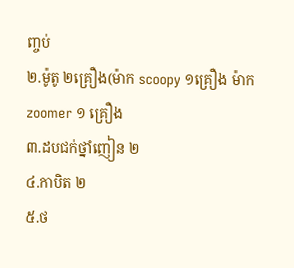ញ្ចប់
២.ម៉ូតូ ២គ្រឿង(ម៉ាក scoopy ១គ្រឿង ម៉ាក zoomer ១ គ្រឿង
៣.ដបជក់ថ្នាំញៀន ២
៤.កាបិត ២
៥.ថ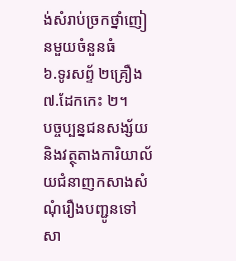ង់សំរាប់ច្រកថ្នាំញៀនមួយចំនួនធំ
៦.ទូរសព្ទ័ ២គ្រឿង
៧.ដែកកេះ ២។
បច្ចប្បន្នជនសង្ស័យនិងវត្ថុតាងការិយាល័យជំនាញកសាងសំណុំរឿងបញ្ជូនទៅសា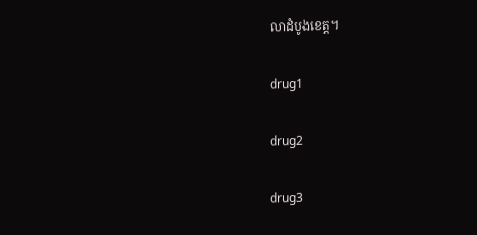លាដំបូងខេត្ត។

drug1

drug2

drug3